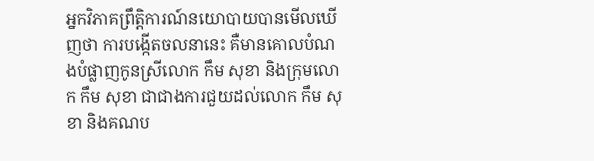អ្នកវិភាគព្រឹត្តិការណ៍នយោបាយបានមើលឃើញថា ការបង្កើតចលនានេះ គឺមានគោលបំណងបំផ្លាញកូនស្រីលោក កឹម សុខា និងក្រុមលោក កឹម សុខា ជាជាងការជួយដល់លោក កឹម សុខា និងគណប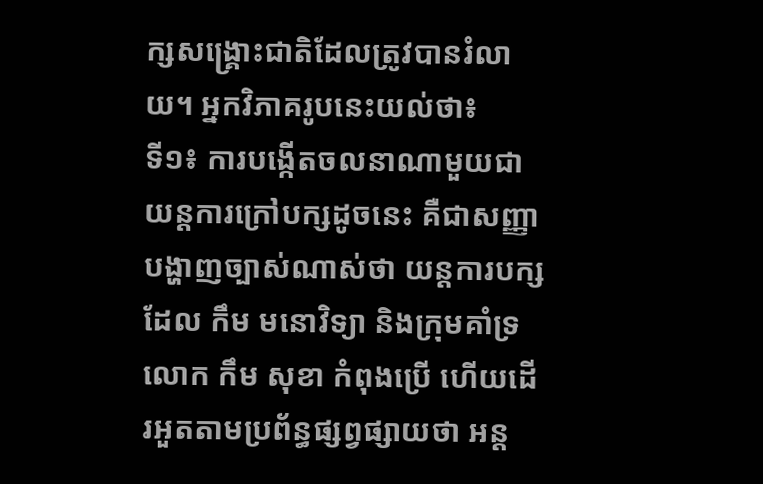ក្សសង្រ្គោះជាតិដែលត្រូវបានរំលាយ។ អ្នកវិភាគរូបនេះយល់ថា៖
ទី១៖ ការបង្កើតចលនាណាមួយជាយន្តការក្រៅបក្សដូចនេះ គឺជាសញ្ញាបង្ហាញច្បាស់ណាស់ថា យន្តការបក្សដែល កឹម មនោវិទ្យា និងក្រុមគាំទ្រលោក កឹម សុខា កំពុងប្រើ ហើយដើរអួតតាមប្រព័ន្ធផ្សព្វផ្សាយថា អន្ត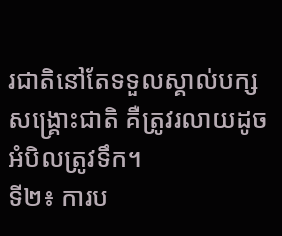រជាតិនៅតែទទួលស្គាល់បក្សសង្រ្គោះជាតិ គឺត្រូវរលាយដូចអំបិលត្រូវទឹក។
ទី២៖ ការប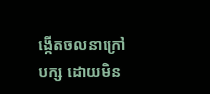ង្កើតចលនាក្រៅបក្ស ដោយមិន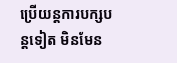ប្រើយន្តការបក្សបន្តទៀត មិនមែន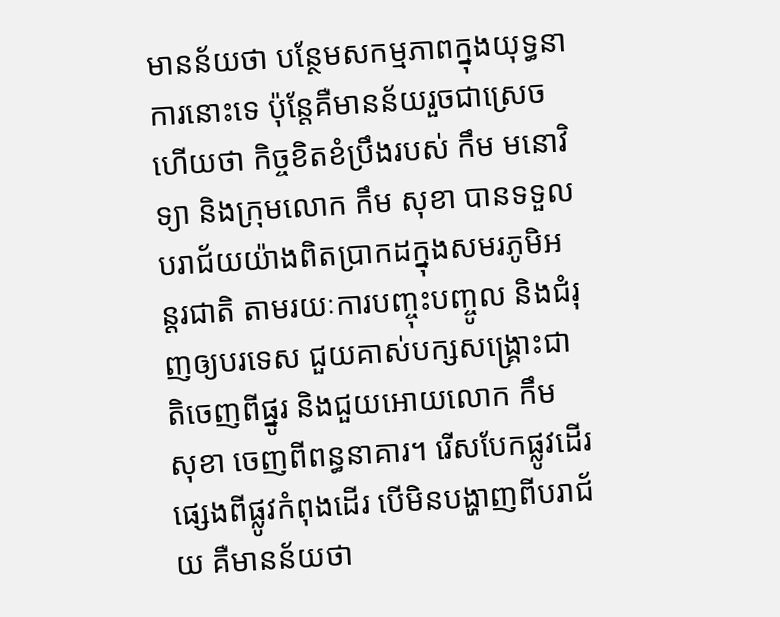មានន័យថា បន្ថែមសកម្មភាពក្នុងយុទ្ធនាការនោះទេ ប៉ុន្តែគឺមានន័យរួចជាស្រេចហើយថា កិច្ចខិតខំប្រឹងរបស់ កឹម មនោវិទ្យា និងក្រុមលោក កឹម សុខា បានទទួលបរាជ័យយ៉ាងពិតប្រាកដក្នុងសមរភូមិអន្តរជាតិ តាមរយៈការបញ្ចុះបញ្ចូល និងជំរុញឲ្យបរទេស ជួយគាស់បក្សសង្រ្គោះជាតិចេញពីផ្នូរ និងជួយអោយលោក កឹម សុខា ចេញពីពន្ធនាគារ។ រើសបែកផ្លូវដើរផ្សេងពីផ្លូវកំពុងដើរ បើមិនបង្ហាញពីបរាជ័យ គឺមានន័យថា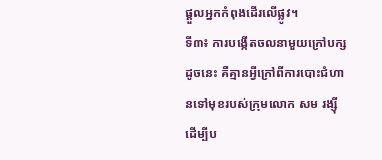ផ្តួលអ្នកកំពុងដើរលើផ្លូវ។
ទី៣៖ ការបង្កើតចលនាមួយក្រៅបក្សដូចនេះ គឺគ្មានអ្វីក្រៅពីការបោះជំហានទៅមុខរបស់ក្រុមលោក សម រង្ស៊ី ដើម្បីប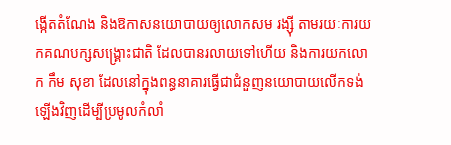ង្កើតតំណែង និងឱកាសនយោបាយឲ្យលោកសម រង្ស៊ី តាមរយៈការយកគណបក្សសង្រ្គោះជាតិ ដែលបានរលាយទៅហើយ និងការយកលោក កឹម សុខា ដែលនៅក្នុងពន្ធនាគារធ្វើជាជំនួញនយោបាយលើកទង់ឡើងវិញដើម្បីប្រមូលកំលាំ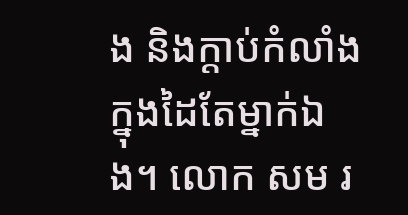ង និងក្តាប់កំលាំងក្នុងដៃតែម្នាក់ឯង។ លោក សម រ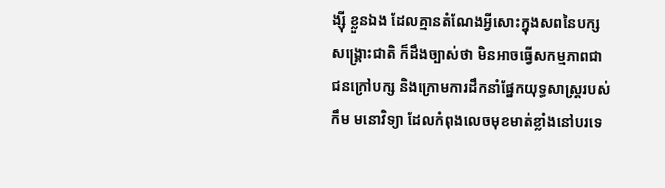ង្សុី ខ្លួនឯង ដែលគ្មានតំណែងអ្វីសោះក្នុងសពនៃបក្សសង្រ្គោះជាតិ ក៏ដឹងច្បាស់ថា មិនអាចធ្វើសកម្មភាពជាជនក្រៅបក្ស និងក្រោមការដឹកនាំផ្នែកយុទ្ធសាស្រ្តរបស់ កឹម មនោវិទ្យា ដែលកំពុងលេចមុខមាត់ខ្លាំងនៅបរទេ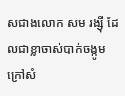សជាងលោក សម រង្ស៊ី ដែលជាខ្លាចាស់បាក់ចង្កូមក្រៅសំ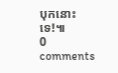បុកនោះទេ!៕
0 comments